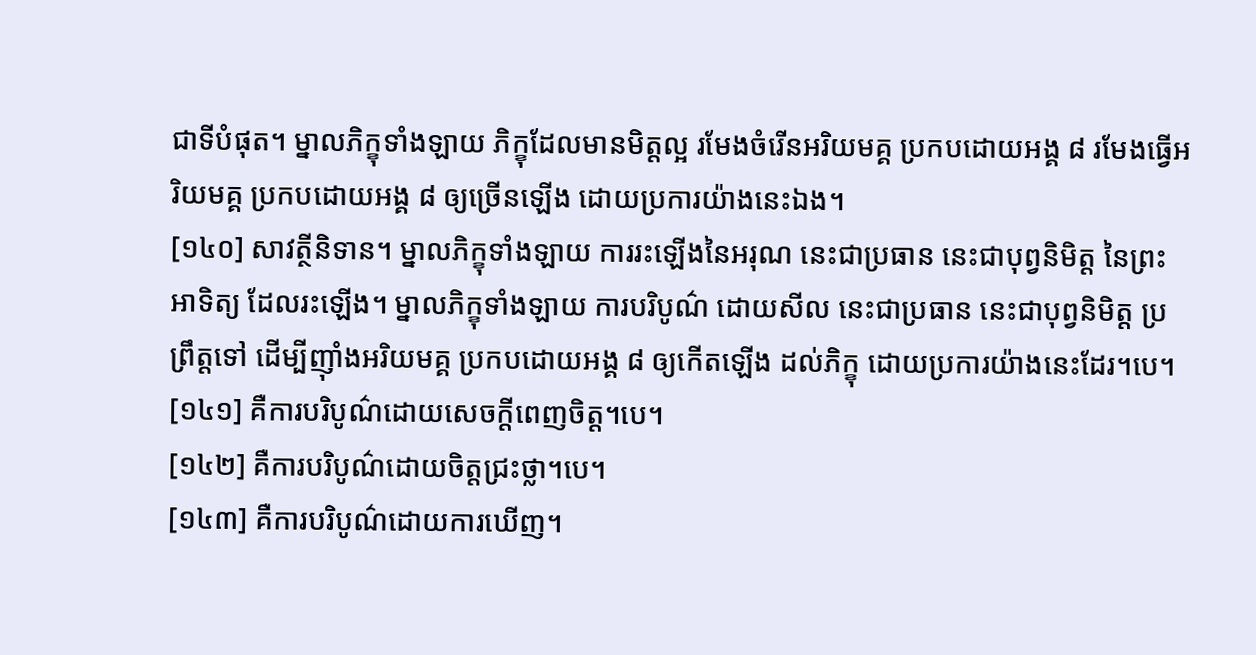ជាទីបំផុត។ ម្នាលភិក្ខុទាំងឡាយ ភិក្ខុដែលមានមិត្តល្អ រមែងចំរើនអរិយមគ្គ ប្រកបដោយអង្គ ៨ រមែងធ្វើអរិយមគ្គ ប្រកបដោយអង្គ ៨ ឲ្យច្រើនឡើង ដោយប្រការយ៉ាងនេះឯង។
[១៤០] សាវត្ថីនិទាន។ ម្នាលភិក្ខុទាំងឡាយ ការរះឡើងនៃអរុណ នេះជាប្រធាន នេះជាបុព្វនិមិត្ត នៃព្រះអាទិត្យ ដែលរះឡើង។ ម្នាលភិក្ខុទាំងឡាយ ការបរិបូណ៌ ដោយសីល នេះជាប្រធាន នេះជាបុព្វនិមិត្ត ប្រព្រឹត្តទៅ ដើម្បីញ៉ាំងអរិយមគ្គ ប្រកបដោយអង្គ ៨ ឲ្យកើតឡើង ដល់ភិក្ខុ ដោយប្រការយ៉ាងនេះដែរ។បេ។
[១៤១] គឺការបរិបូណ៌ដោយសេចក្តីពេញចិត្ត។បេ។
[១៤២] គឺការបរិបូណ៌ដោយចិត្តជ្រះថ្លា។បេ។
[១៤៣] គឺការបរិបូណ៌ដោយការឃើញ។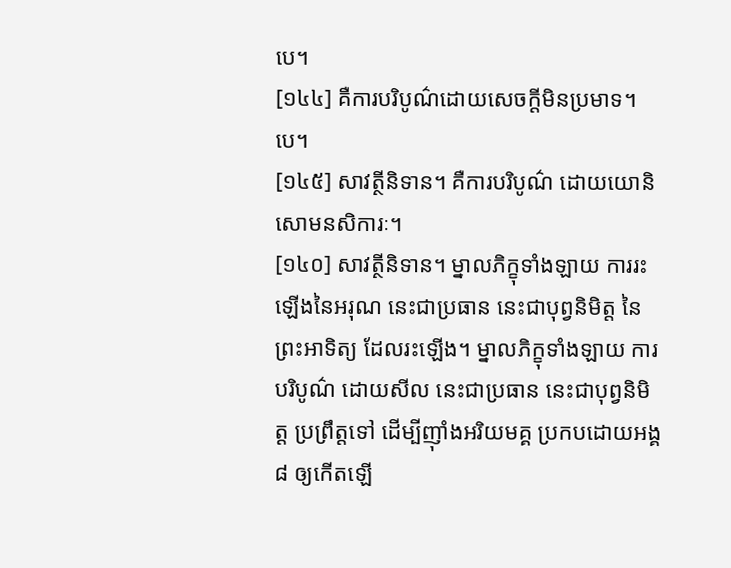បេ។
[១៤៤] គឺការបរិបូណ៌ដោយសេចក្តីមិនប្រមាទ។បេ។
[១៤៥] សាវត្ថីនិទាន។ គឺការបរិបូណ៌ ដោយយោនិសោមនសិការៈ។
[១៤០] សាវត្ថីនិទាន។ ម្នាលភិក្ខុទាំងឡាយ ការរះឡើងនៃអរុណ នេះជាប្រធាន នេះជាបុព្វនិមិត្ត នៃព្រះអាទិត្យ ដែលរះឡើង។ ម្នាលភិក្ខុទាំងឡាយ ការបរិបូណ៌ ដោយសីល នេះជាប្រធាន នេះជាបុព្វនិមិត្ត ប្រព្រឹត្តទៅ ដើម្បីញ៉ាំងអរិយមគ្គ ប្រកបដោយអង្គ ៨ ឲ្យកើតឡើ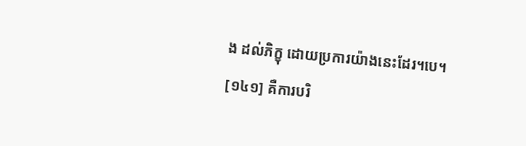ង ដល់ភិក្ខុ ដោយប្រការយ៉ាងនេះដែរ។បេ។
[១៤១] គឺការបរិ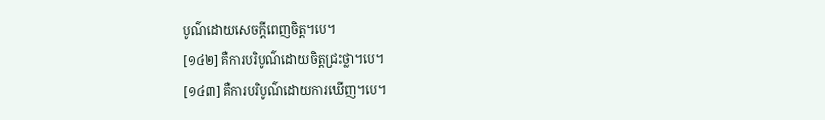បូណ៌ដោយសេចក្តីពេញចិត្ត។បេ។
[១៤២] គឺការបរិបូណ៌ដោយចិត្តជ្រះថ្លា។បេ។
[១៤៣] គឺការបរិបូណ៌ដោយការឃើញ។បេ។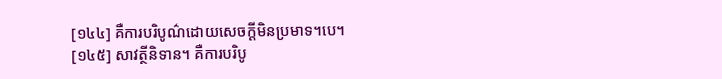[១៤៤] គឺការបរិបូណ៌ដោយសេចក្តីមិនប្រមាទ។បេ។
[១៤៥] សាវត្ថីនិទាន។ គឺការបរិបូ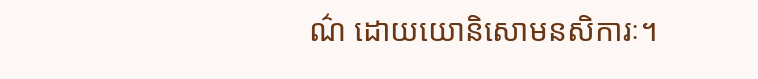ណ៌ ដោយយោនិសោមនសិការៈ។